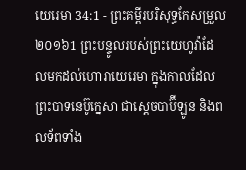យេរេមា 34:1 - ព្រះគម្ពីរបរិសុទ្ធកែសម្រួល ២០១៦1 ព្រះបន្ទូលរបស់ព្រះយេហូវ៉ាដែលមកដល់ហោរាយេរេមា ក្នុងកាលដែលព្រះបាទនេប៊ូក្នេសា ជាស្តេចបាប៊ីឡូន និងពលទ័ពទាំង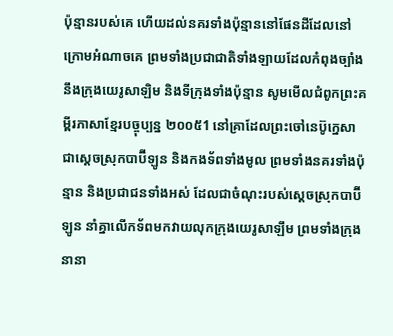ប៉ុន្មានរបស់គេ ហើយដល់នគរទាំងប៉ុន្មាននៅផែនដីដែលនៅក្រោមអំណាចគេ ព្រមទាំងប្រជាជាតិទាំងឡាយដែលកំពុងច្បាំងនឹងក្រុងយេរូសាឡិម និងទីក្រុងទាំងប៉ុន្មាន សូមមើលជំពូកព្រះគម្ពីរភាសាខ្មែរបច្ចុប្បន្ន ២០០៥1 នៅគ្រាដែលព្រះចៅនេប៊ូក្នេសា ជាស្ដេចស្រុកបាប៊ីឡូន និងកងទ័ពទាំងមូល ព្រមទាំងនគរទាំងប៉ុន្មាន និងប្រជាជនទាំងអស់ ដែលជាចំណុះរបស់ស្ដេចស្រុកបាប៊ីឡូន នាំគ្នាលើកទ័ពមកវាយលុកក្រុងយេរូសាឡឹម ព្រមទាំងក្រុងនានា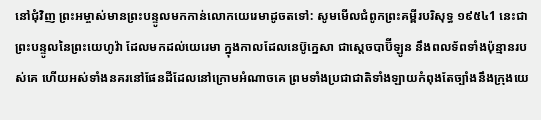នៅជុំវិញ ព្រះអម្ចាស់មានព្រះបន្ទូលមកកាន់លោកយេរេមាដូចតទៅ: សូមមើលជំពូកព្រះគម្ពីរបរិសុទ្ធ ១៩៥៤1 នេះជាព្រះបន្ទូលនៃព្រះយេហូវ៉ា ដែលមកដល់យេរេមា ក្នុងកាលដែលនេប៊ូក្នេសា ជាស្តេចបាប៊ីឡូន នឹងពលទ័ពទាំងប៉ុន្មានរបស់គេ ហើយអស់ទាំងនគរនៅផែនដីដែលនៅក្រោមអំណាចគេ ព្រមទាំងប្រជាជាតិទាំងឡាយកំពុងតែច្បាំងនឹងក្រុងយេ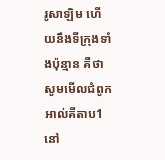រូសាឡិម ហើយនឹងទីក្រុងទាំងប៉ុន្មាន គឺថា សូមមើលជំពូកអាល់គីតាប1 នៅ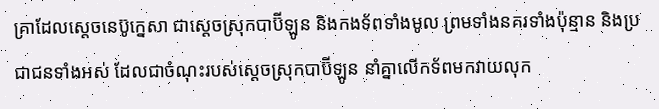គ្រាដែលស្តេចនេប៊ូក្នេសា ជាស្ដេចស្រុកបាប៊ីឡូន និងកងទ័ពទាំងមូល ព្រមទាំងនគរទាំងប៉ុន្មាន និងប្រជាជនទាំងអស់ ដែលជាចំណុះរបស់ស្ដេចស្រុកបាប៊ីឡូន នាំគ្នាលើកទ័ពមកវាយលុក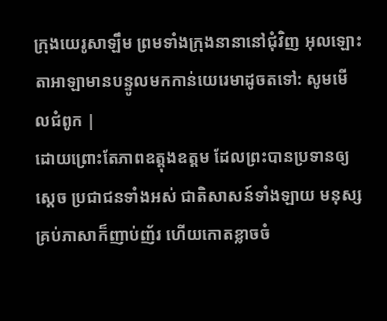ក្រុងយេរូសាឡឹម ព្រមទាំងក្រុងនានានៅជុំវិញ អុលឡោះតាអាឡាមានបន្ទូលមកកាន់យេរេមាដូចតទៅ: សូមមើលជំពូក |
ដោយព្រោះតែភាពឧត្ដុងឧត្ដម ដែលព្រះបានប្រទានឲ្យស្ដេច ប្រជាជនទាំងអស់ ជាតិសាសន៍ទាំងឡាយ មនុស្សគ្រប់ភាសាក៏ញាប់ញ័រ ហើយកោតខ្លាចចំ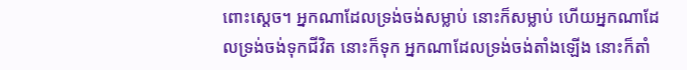ពោះស្ដេច។ អ្នកណាដែលទ្រង់ចង់សម្លាប់ នោះក៏សម្លាប់ ហើយអ្នកណាដែលទ្រង់ចង់ទុកជីវិត នោះក៏ទុក អ្នកណាដែលទ្រង់ចង់តាំងឡើង នោះក៏តាំ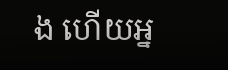ង ហើយអ្ន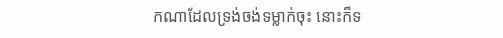កណាដែលទ្រង់ចង់ទម្លាក់ចុះ នោះក៏ទ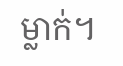ម្លាក់។